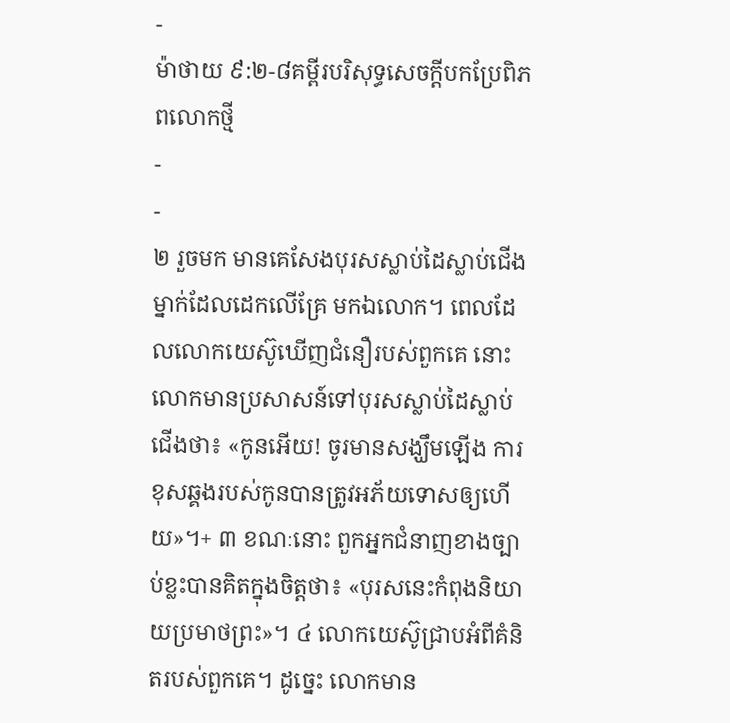-
ម៉ាថាយ ៩:២-៨គម្ពីរបរិសុទ្ធសេចក្ដីបកប្រែពិភពលោកថ្មី
-
-
២ រួចមក មានគេសែងបុរសស្លាប់ដៃស្លាប់ជើងម្នាក់ដែលដេកលើគ្រែ មកឯលោក។ ពេលដែលលោកយេស៊ូឃើញជំនឿរបស់ពួកគេ នោះលោកមានប្រសាសន៍ទៅបុរសស្លាប់ដៃស្លាប់ជើងថា៖ «កូនអើយ! ចូរមានសង្ឃឹមឡើង ការខុសឆ្គងរបស់កូនបានត្រូវអភ័យទោសឲ្យហើយ»។+ ៣ ខណៈនោះ ពួកអ្នកជំនាញខាងច្បាប់ខ្លះបានគិតក្នុងចិត្តថា៖ «បុរសនេះកំពុងនិយាយប្រមាថព្រះ»។ ៤ លោកយេស៊ូជ្រាបអំពីគំនិតរបស់ពួកគេ។ ដូច្នេះ លោកមាន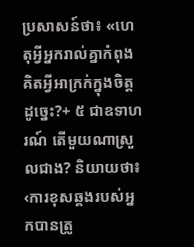ប្រសាសន៍ថា៖ «ហេតុអ្វីអ្នករាល់គ្នាកំពុងគិតអ្វីអាក្រក់ក្នុងចិត្តដូច្នេះ?+ ៥ ជាឧទាហរណ៍ តើមួយណាស្រួលជាង? និយាយថា៖ ‹ការខុសឆ្គងរបស់អ្នកបានត្រូ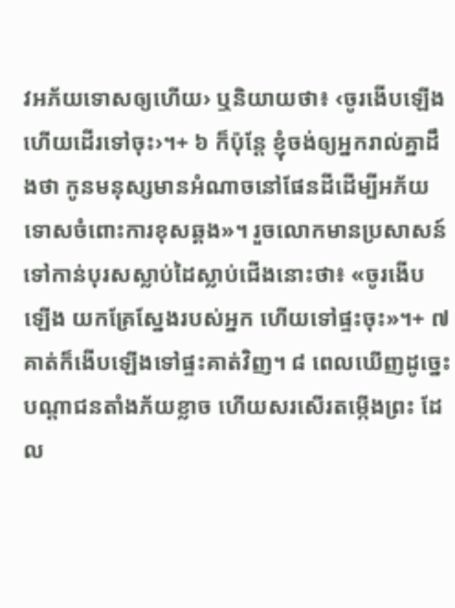វអភ័យទោសឲ្យហើយ› ឬនិយាយថា៖ ‹ចូរងើបឡើងហើយដើរទៅចុះ›។+ ៦ ក៏ប៉ុន្តែ ខ្ញុំចង់ឲ្យអ្នករាល់គ្នាដឹងថា កូនមនុស្សមានអំណាចនៅផែនដីដើម្បីអភ័យទោសចំពោះការខុសឆ្គង»។ រួចលោកមានប្រសាសន៍ទៅកាន់បុរសស្លាប់ដៃស្លាប់ជើងនោះថា៖ «ចូរងើបឡើង យកគ្រែស្នែងរបស់អ្នក ហើយទៅផ្ទះចុះ»។+ ៧ គាត់ក៏ងើបឡើងទៅផ្ទះគាត់វិញ។ ៨ ពេលឃើញដូច្នេះ បណ្ដាជនតាំងភ័យខ្លាច ហើយសរសើរតម្កើងព្រះ ដែល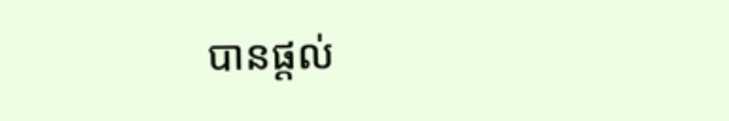បានផ្ដល់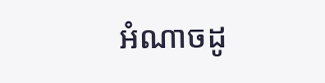អំណាចដូ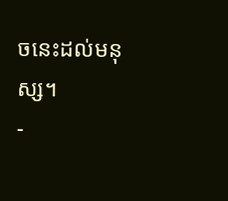ចនេះដល់មនុស្ស។
-